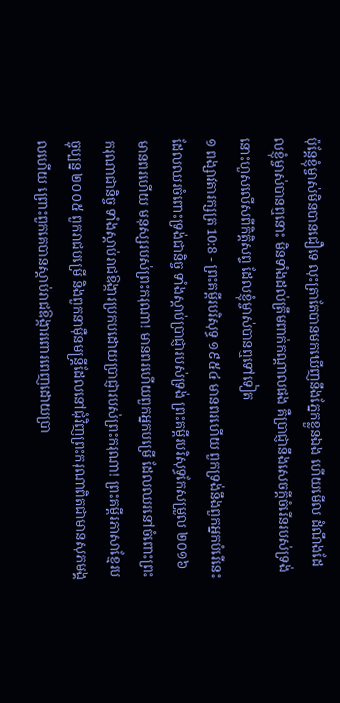ប៉ុន្តែខ្ញុំម្ចាស់មិនបានជឿទេ លុះត្រាតែបានមកឃើញនឹងភ្នែកខ្លួនឯង ហើយមើល ដំណឹងដែលខ្ញុំម្ចាស់បានឮនោះ មិនទាំងដល់ត្រឹមពាក់កណ្តាលផង គឺប្រាជ្ញានឹងសេចក្ដីចំរើនរបស់ទ្រង់ នោះហួសលើសពីកិត្តិសព្ទ ដែលខ្ញុំម្ចាស់បានឮទៅទៀត
១ ពង្សាវតារក្សត្រ 10:8 - ព្រះគម្ពីរបរិសុទ្ធ ១៩៥៤ មានពរហើយ ពួកទ្រង់នឹងពួកអ្នកបំរើនេះ ដែលឈរចំពោះទ្រង់ជានិច្ច ទាំងស្តាប់ប្រាជ្ញារបស់ទ្រង់ ព្រះគម្ពីរបរិសុទ្ធកែសម្រួល ២០១៦ មានពរហើយ មនុស្សរបស់ព្រះករុណា! មានពរហើយពួកអ្នកបម្រើ ដែលឈរនៅចំពោះព្រះករុណាជានិច្ច ទាំងស្តាប់រាជឱង្ការប្រកបដោយប្រាជ្ញារបស់ព្រះករុណា! ព្រះគម្ពីរភាសាខ្មែរបច្ចុប្បន្ន ២០០៥ ពួករាជបម្រើ និងពួកនាម៉ឺនមន្ត្រីដែលនៅជុំវិញព្រះករុណាពិតជាមានសុភមង្គលហើយ ព្រោះពួកគេបានស្ដាប់រាជឱង្ការពោរពេញដោយប្រា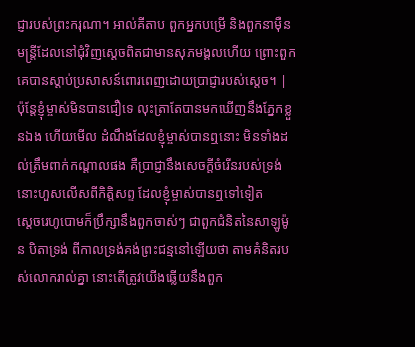ជ្ញារបស់ព្រះករុណា។ អាល់គីតាប ពួកអ្នកបម្រើ និងពួកនាម៉ឺនមន្ត្រីដែលនៅជុំវិញស្តេចពិតជាមានសុភមង្គលហើយ ព្រោះពួកគេបានស្តាប់ប្រសាសន៍ពោរពេញដោយប្រាជ្ញារបស់ស្តេច។ |
ប៉ុន្តែខ្ញុំម្ចាស់មិនបានជឿទេ លុះត្រាតែបានមកឃើញនឹងភ្នែកខ្លួនឯង ហើយមើល ដំណឹងដែលខ្ញុំម្ចាស់បានឮនោះ មិនទាំងដល់ត្រឹមពាក់កណ្តាលផង គឺប្រាជ្ញានឹងសេចក្ដីចំរើនរបស់ទ្រង់ នោះហួសលើសពីកិត្តិសព្ទ ដែលខ្ញុំម្ចាស់បានឮទៅទៀត
ស្តេចរេហូបោមក៏ប្រឹក្សានឹងពួកចាស់ៗ ជាពួកជំនិតនៃសាឡូម៉ូន បិតាទ្រង់ ពីកាលទ្រង់គង់ព្រះជន្មនៅឡើយថា តាមគំនិតរបស់លោករាល់គ្នា នោះតើត្រូវយើងឆ្លើយនឹងពួក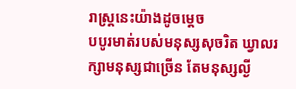រាស្ត្រនេះយ៉ាងដូចម្តេច
បបូរមាត់របស់មនុស្សសុចរិត ឃ្វាលរក្សាមនុស្សជាច្រើន តែមនុស្សល្ងី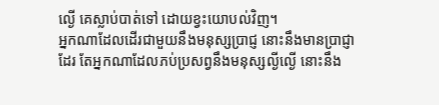ល្ងើ គេស្លាប់បាត់ទៅ ដោយខ្វះយោបល់វិញ។
អ្នកណាដែលដើរជាមួយនឹងមនុស្សប្រាជ្ញ នោះនឹងមានប្រាជ្ញាដែរ តែអ្នកណាដែលភប់ប្រសព្វនឹងមនុស្សល្ងីល្ងើ នោះនឹង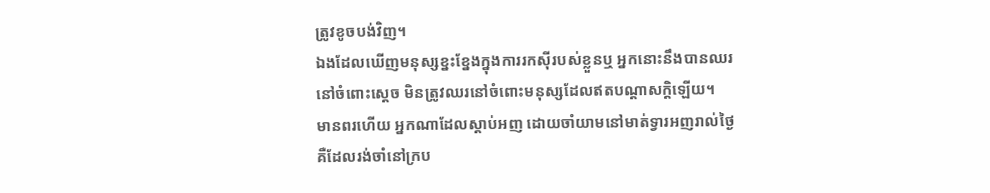ត្រូវខូចបង់វិញ។
ឯងដែលឃើញមនុស្សខ្នះខ្នែងក្នុងការរកស៊ីរបស់ខ្លួនឬ អ្នកនោះនឹងបានឈរនៅចំពោះស្តេច មិនត្រូវឈរនៅចំពោះមនុស្សដែលឥតបណ្តាសក្តិឡើយ។
មានពរហើយ អ្នកណាដែលស្តាប់អញ ដោយចាំយាមនៅមាត់ទ្វារអញរាល់ថ្ងៃ គឺដែលរង់ចាំនៅក្រប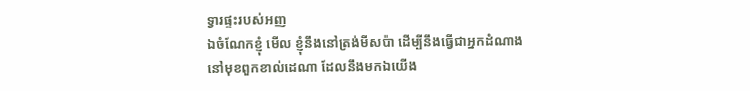ទ្វារផ្ទះរបស់អញ
ឯចំណែកខ្ញុំ មើល ខ្ញុំនឹងនៅត្រង់មីសប៉ា ដើម្បីនឹងធ្វើជាអ្នកដំណាង នៅមុខពួកខាល់ដេណា ដែលនឹងមកឯយើង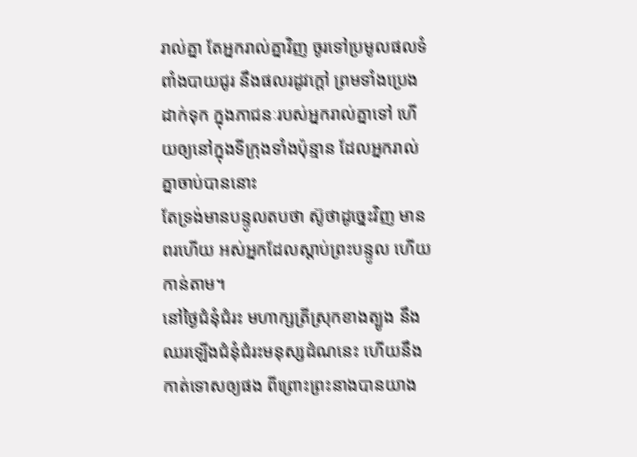រាល់គ្នា តែអ្នករាល់គ្នាវិញ ចូរទៅប្រមូលផលទំពាំងបាយជូរ នឹងផលរដូវក្តៅ ព្រមទាំងប្រេងដាក់ទុក ក្នុងភាជនៈរបស់អ្នករាល់គ្នាទៅ ហើយឲ្យនៅក្នុងទីក្រុងទាំងប៉ុន្មាន ដែលអ្នករាល់គ្នាចាប់បាននោះ
តែទ្រង់មានបន្ទូលតបថា ស៊ូថាដូច្នេះវិញ មានពរហើយ អស់អ្នកដែលស្តាប់ព្រះបន្ទូល ហើយកាន់តាម។
នៅថ្ងៃជំនុំជំរះ មហាក្សត្រីស្រុកខាងត្បូង នឹងឈរឡើងជំនុំជំរះមនុស្សដំណនេះ ហើយនឹងកាត់ទោសឲ្យផង ពីព្រោះព្រះនាងបានយាង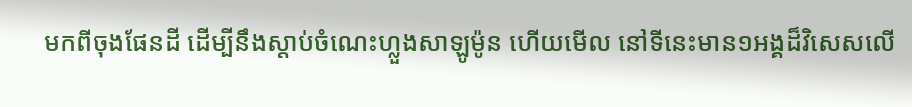មកពីចុងផែនដី ដើម្បីនឹងស្តាប់ចំណេះហ្លួងសាឡូម៉ូន ហើយមើល នៅទីនេះមាន១អង្គដ៏វិសេសលើ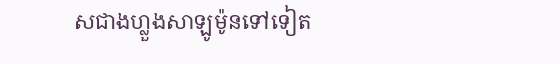សជាងហ្លួងសាឡូម៉ូនទៅទៀត